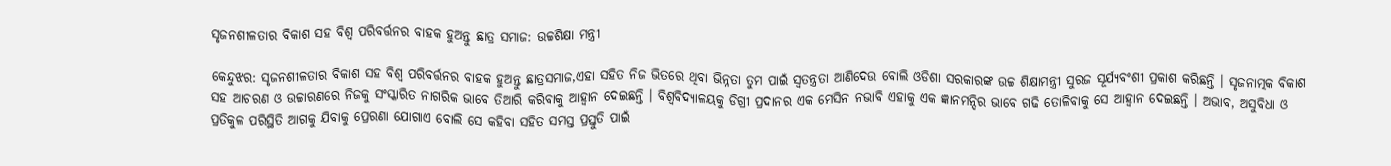ସୃଜନଶୀଳତାର ବିକାଶ ସହ ବିଶ୍ୱ ପରିବର୍ତ୍ତନର ବାହକ ହୁଅନ୍ତୁ ଛାତ୍ର ସମାଜ: ଉଚ୍ଚଶିକ୍ଷା ମନ୍ତ୍ରୀ

କେନ୍ଦୁଝର: ସୃଜନଶୀଳତାର ବିକାଶ ସହ ବିଶ୍ୱ ପରିବର୍ତ୍ତନର ବାହକ ହୁଅନ୍ତୁ ଛାତ୍ରସମାଜ,ଏହା ସହିତ ନିଜ ଭିତରେ ଥିବା ଭିନ୍ନତା ତୁମ ପାଇଁ ସ୍ୱତନ୍ତ୍ରତା ଆଣିଦେଉ ବୋଲି ଓଡିଶା ସରକାରଙ୍କ ଉଚ୍ଚ ଶିକ୍ଷାମନ୍ତ୍ରୀ ସୁରଜ ସୂର୍ଯ୍ୟବଂଶୀ ପ୍ରକାଶ କରିଛନ୍ତି । ସୃଜନାତ୍ମକ ବିକାଶ ସହ ଆଚରଣ ଓ ଉଚ୍ଚାରଣରେ ନିଜକୁ ସଂସ୍କାରିତ ନାଗରିକ ଭାବେ ତିଆରି କରିବାକୁ ଆହ୍ୱାନ ଦେଇଛନ୍ତି । ବିଶ୍ୱବିଦ୍ୟାଳୟକୁ ଡିଗ୍ରୀ ପ୍ରଦାନର ଏକ ମେସିନ ନଭାବି ଏହାକୁ ଏକ ଜ୍ଞାନମନ୍ଦିର ଭାବେ ଗଢି ତୋଳିବାକୁ ସେ ଆହ୍ୱାନ ଦେଇଛନ୍ତି । ଅଭାବ, ଅସୁବିଧା ଓ ପ୍ରତିକୁଳ ପରିସ୍ଥିତି ଆଗକୁ ଯିବାକୁ ପ୍ରେରଣା ଯୋଗାଏ ବୋଲି ସେ କହିବା ସହିତ ସମସ୍ତ ପ୍ରସ୍ତୁତି ପାଇଁ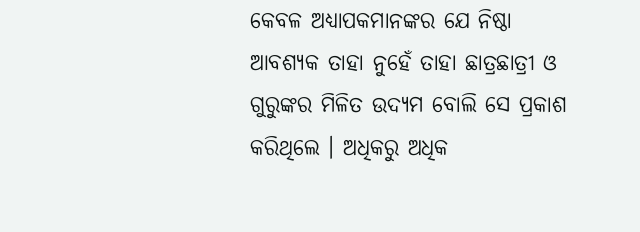କେବଳ ଅଧ୍ୟାପକମାନଙ୍କର ଯେ ନିଷ୍ଠା ଆବଶ୍ୟକ ତାହା ନୁହେଁ ତାହା ଛାତ୍ରଛାତ୍ରୀ ଓ ଗୁରୁଙ୍କର ମିଳିତ ଉଦ୍ୟମ ବୋଲି ସେ ପ୍ରକାଶ କରିଥିଲେ । ଅଧିକରୁ ଅଧିକ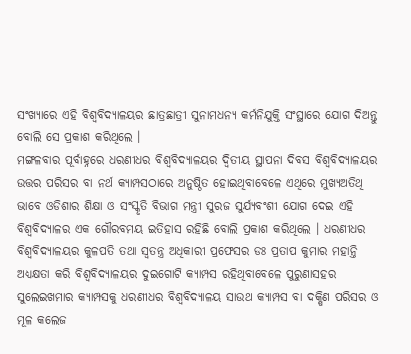ସଂଖ୍ୟାରେ ଏହି ବିଶ୍ୱବିଦ୍ୟାଳୟର ଛାତ୍ରଛାତ୍ରୀ ସୁନାମଧନ୍ୟ କର୍ମନିଯୁକ୍ତି ସଂସ୍ଥାରେ ଯୋଗ ଦିଅନ୍ତୁ ବୋଲି ସେ ପ୍ରକାଶ କରିଥିଲେ ।
ମଙ୍ଗଳବାର ପୂର୍ବାହ୍ନରେ ଧରଣୀଧର ବିଶ୍ୱବିଦ୍ୟାଳୟର ଦ୍ୱିତୀୟ ସ୍ଥାପନା ଦିବସ ବିଶ୍ୱବିଦ୍ୟାଳୟର ଉତ୍ତର ପରିସର ବା ନର୍ଥ କ୍ୟାମ୍ପସଠାରେ ଅନୁଷ୍ଠିତ ହୋଇଥିବାବେଳେ ଏଥିରେ ମୁଖ୍ୟଅତିଥି ଭାବେ ଓଡିଶାର ଶିକ୍ଷା ଓ ସଂସ୍କୃତି ବିଭାଗ ମନ୍ତ୍ରୀ ସୁରଜ ସୁର୍ଯ୍ୟବଂଶୀ ଯୋଗ ଦେଇ ଏହି ବିଶ୍ୱବିଦ୍ୟାଳର ଏକ ଗୌରବମୟ ଇତିହାସ ରହିଛି ବୋଲି ପ୍ରକାଶ କରିଥିଲେ । ଧରଣୀଧର ବିଶ୍ୱବିଦ୍ୟାଳୟର କୁଳପତି ତଥା ସ୍ୱତନ୍ତ୍ର ଅଧିକାରୀ ପ୍ରଫେସର ଡଃ ପ୍ରତାପ କୁମାର ମହାନ୍ତି ଅଧ୍ୟକ୍ଷତା କରି ବିଶ୍ୱବିଦ୍ୟାଳୟର ଦୁଇଗୋଟି କ୍ୟାମ୍ପସ ରହିଥିବାବେଳେ ପୁରୁଣାସହର ସୁଲେଇଖମାର କ୍ୟାମ୍ପସକୁ ଧରଣୀଧର ବିଶ୍ୱବିଦ୍ୟାଳୟ ସାଉଥ କ୍ୟାମ୍ପସ ବା ଦକ୍ଷିଣ ପରିସର ଓ ମୂଳ କଲେଜ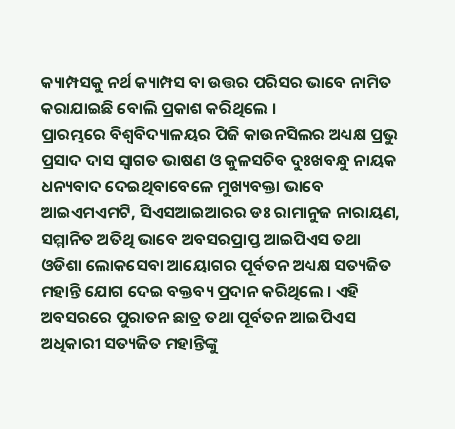କ୍ୟାମ୍ପସକୁ ନର୍ଥ କ୍ୟାମ୍ପସ ବା ଉତ୍ତର ପରିସର ଭାବେ ନାମିତ କରାଯାଇଛି ବୋଲି ପ୍ରକାଶ କରିଥିଲେ ।
ପ୍ରାରମ୍ଭରେ ବିଶ୍ୱବିଦ୍ୟାଳୟର ପିଜି କାଉନସିଲର ଅଧ୍ୟକ୍ଷ ପ୍ରଭୁ ପ୍ରସାଦ ଦାସ ସ୍ୱାଗତ ଭାଷଣ ଓ କୁଳସଚିବ ଦୁଃଖବନ୍ଧୁ ନାୟକ ଧନ୍ୟବାଦ ଦେଇଥିବାବେଳେ ମୁଖ୍ୟବକ୍ତା ଭାବେ ଆଇଏମଏମଟି, ସିଏସଆଇଆରର ଡଃ ରାମାନୁଜ ନାରାୟଣ, ସମ୍ମାନିତ ଅତିଥି ଭାବେ ଅବସରପ୍ରାପ୍ତ ଆଇପିଏସ ତଥା ଓଡିଶା ଲୋକସେବା ଆୟୋଗର ପୂର୍ବତନ ଅଧ୍ୟକ୍ଷ ସତ୍ୟଜିତ ମହାନ୍ତି ଯୋଗ ଦେଇ ବକ୍ତବ୍ୟ ପ୍ରଦାନ କରିଥିଲେ । ଏହି ଅବସରରେ ପୁରାତନ ଛାତ୍ର ତଥା ପୂର୍ବତନ ଆଇପିଏସ ଅଧିକାରୀ ସତ୍ୟଜିତ ମହାନ୍ତିଙ୍କୁ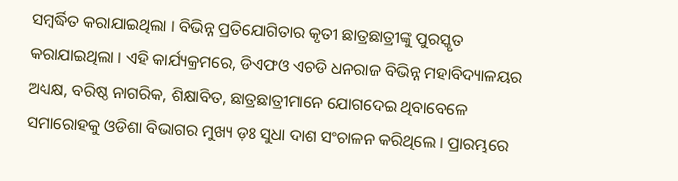ସମ୍ବର୍ଦ୍ଧିତ କରାଯାଇଥିଲା । ବିଭିନ୍ନ ପ୍ରତିଯୋଗିତାର କୃତୀ ଛାତ୍ରଛାତ୍ରୀଙ୍କୁ ପୁରସ୍କୃତ କରାଯାଇଥିଲା । ଏହି କାର୍ଯ୍ୟକ୍ରମରେ, ଡିଏଫଓ ଏଚଡି ଧନରାଜ ବିଭିନ୍ନ ମହାବିଦ୍ୟାଳୟର ଅଧ୍ୟକ୍ଷ, ବରିଷ୍ଠ ନାଗରିକ, ଶିକ୍ଷାବିତ, ଛାତ୍ରଛାତ୍ରୀମାନେ ଯୋଗଦେଇ ଥିବାବେଳେ  ସମାରୋହକୁ ଓଡିଶା ବିଭାଗର ମୁଖ୍ୟ ଡ଼ଃ ସୁଧା ଦାଶ ସଂଚାଳନ କରିଥିଲେ । ପ୍ରାରମ୍ଭରେ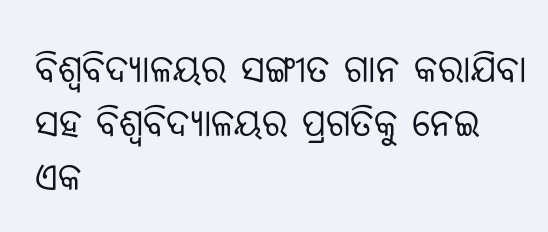ବିଶ୍ୱବିଦ୍ୟାଳୟର ସଙ୍ଗୀତ ଗାନ କରାଯିବା ସହ ବିଶ୍ୱବିଦ୍ୟାଳୟର ପ୍ରଗତିକୁ ନେଇ ଏକ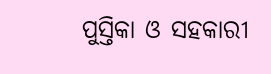ପୁସ୍ତିକା ଓ ସହକାରୀ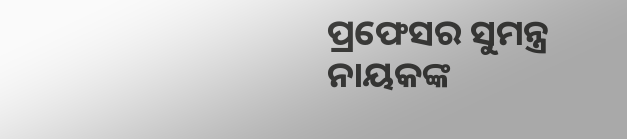ପ୍ରଫେସର ସୁମନ୍ତ୍ର ନାୟକଙ୍କ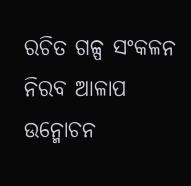ରଚିତ ଗଳ୍ପ ସଂକଳନ ନିରବ ଆଳାପ ଉନ୍ମୋଚନ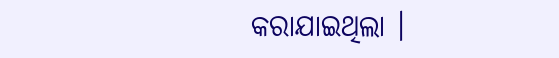କରାଯାଇଥିଲା ।